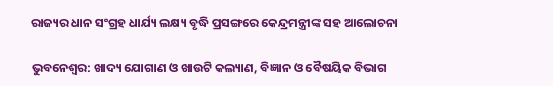ରାଜ୍ୟର ଧାନ ସଂଗ୍ରହ ଧାର୍ଯ୍ୟ ଲକ୍ଷ୍ୟ ବୃଦ୍ଧି ପ୍ରସଙ୍ଗରେ କେନ୍ଦ୍ରମନ୍ତ୍ରୀଙ୍କ ସହ ଆଲୋଚନା

ଭୁବନେଶ୍ୱର: ଖାଦ୍ୟ ଯୋଗାଣ ଓ ଖାଉଟି କଲ୍ୟାଣ, ବିଜ୍ଞାନ ଓ ବୈଷୟିକ ବିଭାଗ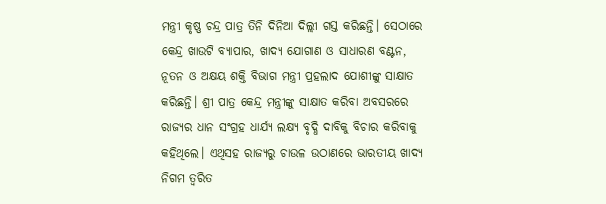ମନ୍ତ୍ରୀ କୃଷ୍ଣ ଚନ୍ଦ୍ର ପାତ୍ର ତିନି ଦିନିଆ ଦିଲ୍ଲୀ ଗସ୍ତ କରିଛନ୍ତି। ସେଠାରେ କେନ୍ଦ୍ର ଖାଉଟି ବ୍ୟାପାର, ଖାଦ୍ୟ ଯୋଗାଣ ଓ ସାଧାରଣ ବଣ୍ଟନ, ନୂତନ ଓ ଅକ୍ଷୟ ଶକ୍ତି ବିଭାଗ ମନ୍ତ୍ରୀ ପ୍ରହଲାଦ ଯୋଶୀଙ୍କୁ ସାକ୍ଷାତ କରିଛନ୍ତି। ଶ୍ରୀ ପାତ୍ର କେନ୍ଦ୍ର ମନ୍ତ୍ରୀଙ୍କୁ ସାକ୍ଷାତ କରିବା ଅବସରରେ ରାଜ୍ୟର ଧାନ ସଂଗ୍ରହ ଧାର୍ଯ୍ୟ ଲକ୍ଷ୍ୟ ବୃଦ୍ଧି ଦାବିକୁ ବିଚାର କରିବାକୁ କହିଥିଲେ। ଏଥିସହ ରାଜ୍ୟରୁ ଚାଉଳ ଉଠାଣରେ ଭାରତୀୟ ଖାଦ୍ୟ ନିଗମ ତ୍ୱରିତ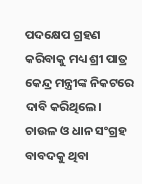ପଦକ୍ଷେପ ଗ୍ରହଣ କରିବାକୁ ମଧ୍ୟ ଶ୍ରୀ ପାତ୍ର କେନ୍ଦ୍ର ମନ୍ତ୍ରୀଙ୍କ ନିକଟରେ ଦାବି କରିଥିଲେ। ଚାଉଳ ଓ ଧାନ ସଂଗ୍ରହ ବାବଦକୁ ଥିବା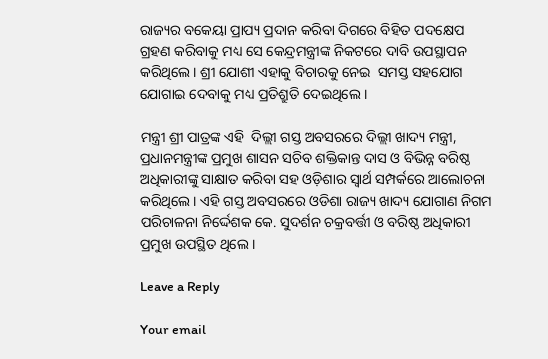ରାଜ୍ୟର ବକେୟା ପ୍ରାପ୍ୟ ପ୍ରଦାନ କରିବା ଦିଗରେ ବିହିତ ପଦକ୍ଷେପ ଗ୍ରହଣ କରିବାକୁ ମଧ୍ୟ ସେ କେନ୍ଦ୍ରମନ୍ତ୍ରୀଙ୍କ ନିକଟରେ ଦାବି ଉପସ୍ଥାପନ କରିଥିଲେ। ଶ୍ରୀ ଯୋଶୀ ଏହାକୁ ବିଚାରକୁ ନେଇ  ସମସ୍ତ ସହଯୋଗ ଯୋଗାଇ ଦେବାକୁ ମଧ୍ୟ ପ୍ରତିଶ୍ରୁତି ଦେଇଥିଲେ ।

ମନ୍ତ୍ରୀ ଶ୍ରୀ ପାତ୍ରଙ୍କ ଏହି  ଦିଲ୍ଲୀ ଗସ୍ତ ଅବସରରେ ଦିଲ୍ଲୀ ଖାଦ୍ୟ ମନ୍ତ୍ରୀ, ପ୍ରଧାନମନ୍ତ୍ରୀଙ୍କ ପ୍ରମୁଖ ଶାସନ ସଚିବ ଶକ୍ତିକାନ୍ତ ଦାସ ଓ ବିଭିନ୍ନ ବରିଷ୍ଠ ଅଧିକାରୀଙ୍କୁ ସାକ୍ଷାତ କରିବା ସହ ଓଡ଼ିଶାର ସ୍ୱାର୍ଥ ସମ୍ପର୍କରେ ଆଲୋଚନା କରିଥିଲେ। ଏହି ଗସ୍ତ ଅବସରରେ ଓଡିଶା ରାଜ୍ୟ ଖାଦ୍ୟ ଯୋଗାଣ ନିଗମ ପରିଚାଳନା ନିର୍ଦ୍ଦେଶକ କେ. ସୁଦର୍ଶନ ଚକ୍ରବର୍ତ୍ତୀ ଓ ବରିଷ୍ଠ ଅଧିକାରୀ ପ୍ରମୁଖ ଉପସ୍ଥିତ ଥିଲେ ।

Leave a Reply

Your email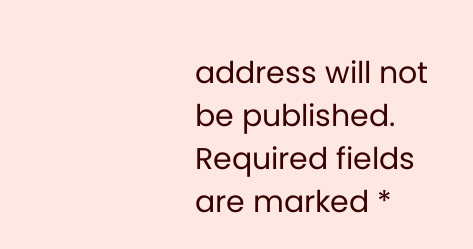address will not be published. Required fields are marked *